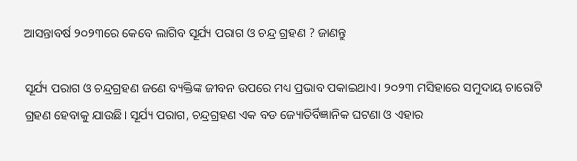ଆସନ୍ତାବର୍ଷ ୨୦୨୩ରେ କେବେ ଲାଗିବ ସୂର୍ଯ୍ୟ ପରାଗ ଓ ଚନ୍ଦ୍ର ଗ୍ରହଣ ? ଜାଣନ୍ତୁ

ସୂର୍ଯ୍ୟ ପରାଗ ଓ ଚନ୍ଦ୍ରଗ୍ରହଣ ଜଣେ ବ୍ୟକ୍ତିଙ୍କ ଜୀବନ ଉପରେ ମଧ୍ୟ ପ୍ରଭାବ ପକାଇଥାଏ। ୨୦୨୩ ମସିହାରେ ସମୁଦାୟ ଚାରୋଟି ଗ୍ରହଣ ହେବାକୁ ଯାଉଛି। ସୂର୍ଯ୍ୟ ପରାଗ, ଚନ୍ଦ୍ରଗ୍ରହଣ ଏକ ବଡ ଜ୍ୟୋତିର୍ବିଜ୍ଞାନିକ ଘଟଣା ଓ ଏହାର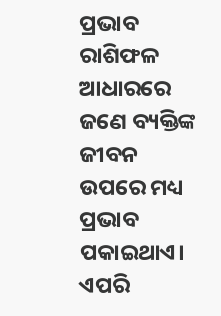ପ୍ରଭାବ ରାଶିଫଳ ଆଧାରରେ ଜଣେ ବ୍ୟକ୍ତିଙ୍କ ଜୀବନ ଉପରେ ମଧ୍ୟ ପ୍ରଭାବ ପକାଇଥାଏ। ଏପରି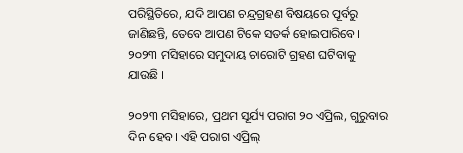ପରିସ୍ଥିତିରେ, ଯଦି ଆପଣ ଚନ୍ଦ୍ରଗ୍ରହଣ ବିଷୟରେ ପୂର୍ବରୁ ଜାଣିଛନ୍ତି, ତେବେ ଆପଣ ଟିକେ ସତର୍କ ହୋଇପାରିବେ। ୨୦୨୩ ମସିହାରେ ସମୁଦାୟ ଚାରୋଟି ଗ୍ରହଣ ଘଟିବାକୁ ଯାଉଛି ।

୨୦୨୩ ମସିହାରେ, ପ୍ରଥମ ସୂର୍ଯ୍ୟ ପରାଗ ୨୦ ଏପ୍ରିଲ, ଗୁରୁବାର ଦିନ ହେବ। ଏହି ପରାଗ ଏପ୍ରିଲ୍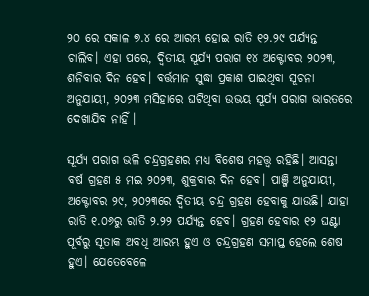୨୦ ରେ ସକାଳ ୭.୪ ରେ ଆରମ୍ଭ ହୋଇ ରାତି ୧୨.୨୯ ପର୍ଯ୍ୟନ୍ତ ଚାଲିବ। ଏହା ପରେ, ଦ୍ୱିତୀୟ ସୂର୍ଯ୍ୟ ପରାଗ ୧୪ ଅକ୍ଟୋବର ୨୦୨୩, ଶନିବାର ଦିନ ହେବ। ବର୍ତ୍ତମାନ ସୁଦ୍ଧା ପ୍ରକାଶ ପାଇଥିବା ସୂଚନା ଅନୁଯାୟୀ, ୨୦୨୩ ମସିହାରେ ଘଟିଥିବା ଉଭୟ ସୂର୍ଯ୍ୟ ପରାଗ ଭାରତରେ ଦେଖାଯିବ ନାହିଁ ।

ସୂର୍ଯ୍ୟ ପରାଗ ଭଳି ଚନ୍ଦ୍ରଗ୍ରହଣର ମଧ୍ୟ ବିଶେଷ ମହତ୍ତ୍ୱ ରହିଛି। ଆସନ୍ତା ବର୍ଷ ଗ୍ରହଣ ୫ ମଇ ୨୦୨୩, ଶୁକ୍ରବାର ଦିନ ହେବ। ପାଞ୍ଜି ଅନୁଯାୟୀ, ଅକ୍ଟୋବର ୨୯, ୨୦୨୩ରେ ଦ୍ୱିତୀୟ ଚନ୍ଦ୍ର ଗ୍ରହଣ ହେବାକୁ ଯାଉଛି। ଯାହା ରାତି ୧.୦୬ରୁ ରାତି ୨.୨୨ ପର୍ଯ୍ୟନ୍ତ ହେବ। ଗ୍ରହଣ ହେବାର ୧୨ ଘଣ୍ଟା ପୂର୍ବରୁ ସୂତାକ ଅବଧି ଆରମ୍ଭ ହୁଏ ଓ ଚନ୍ଦ୍ରଗ୍ରହଣ ସମାପ୍ତ ହେଲେ ଶେଷ ହୁଏ। ଯେତେବେଳେ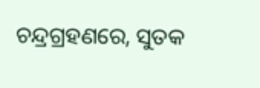ଚନ୍ଦ୍ରଗ୍ରହଣରେ, ସୁତକ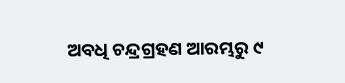ଅବଧି ଚନ୍ଦ୍ରଗ୍ରହଣ ଆରମ୍ଭରୁ ୯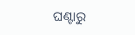ଘଣ୍ଟାରୁ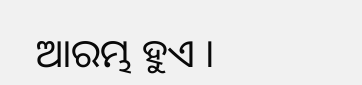ଆରମ୍ଭ ହୁଏ ।